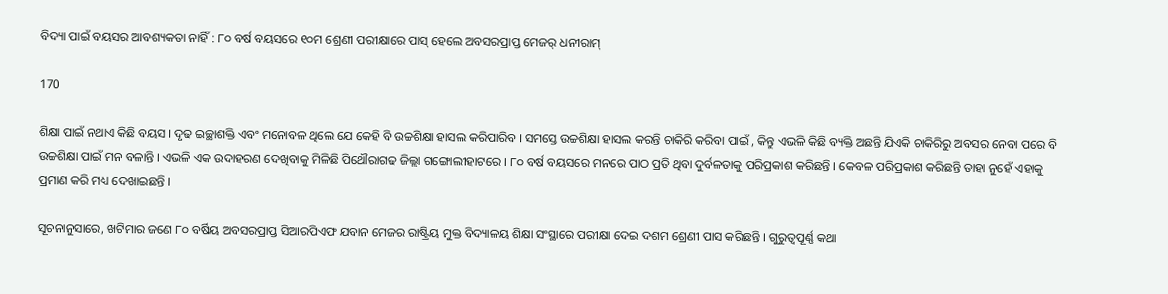ବିଦ୍ୟା ପାଇଁ ବୟସର ଆବଶ୍ୟକତା ନାହିଁ : ୮୦ ବର୍ଷ ବୟସରେ ୧୦ମ ଶ୍ରେଣୀ ପରୀକ୍ଷାରେ ପାସ୍ ହେଲେ ଅବସରପ୍ରାପ୍ତ ମେଜର୍ ଧନୀରାମ୍

170

ଶିକ୍ଷା ପାଇଁ ନଥାଏ କିଛି ବୟସ । ଦୃଢ ଇଚ୍ଛାଶକ୍ତି ଏବଂ ମନୋବଳ ଥିଲେ ଯେ କେହି ବି ଉଚ୍ଚଶିକ୍ଷା ହାସଲ କରିପାରିବ । ସମସ୍ତେ ଉଚ୍ଚଶିକ୍ଷା ହାସଲ କରନ୍ତି ଚାକିରି କରିବା ପାଇଁ , କିନ୍ତୁ ଏଭଳି କିଛି ବ୍ୟକ୍ତି ଅଛନ୍ତି ଯିଏକି ଚାକିରିରୁ ଅବସର ନେବା ପରେ ବି ଉଚ୍ଚଶିକ୍ଷା ପାଇଁ ମନ ବଳାନ୍ତି । ଏଭଳି ଏକ ଉଦାହରଣ ଦେଖିବାକୁ ମିଳିଛି ପିଥୌରାଗଢ ଜିଲ୍ଲା ଗଙ୍ଗୋଲୀହାଟରେ । ୮୦ ବର୍ଷ ବୟସରେ ମନରେ ପାଠ ପ୍ରତି ଥିବା ଦୁର୍ବଳତାକୁ ପରିପ୍ରକାଶ କରିଛନ୍ତି । କେବଳ ପରିପ୍ରକାଶ କରିଛନ୍ତି ତାହା ନୁହେଁ ଏହାକୁ ପ୍ରମାଣ କରି ମଧ୍ୟ ଦେଖାଇଛନ୍ତି ।

ସୂଚନାନୁସାରେ, ଖଟିମାର ଜଣେ ୮୦ ବର୍ଷିୟ ଅବସରପ୍ରାପ୍ତ ସିଆରପିଏଫ ଯବାନ ମେଜର ରାଷ୍ଟ୍ରିୟ ମୁକ୍ତ ବିଦ୍ୟାଳୟ ଶିକ୍ଷା ସଂସ୍ଥାରେ ପରୀକ୍ଷା ଦେଇ ଦଶମ ଶ୍ରେଣୀ ପାସ କରିଛନ୍ତି । ଗୁରୁତ୍ୱପୂର୍ଣ୍ଣ କଥା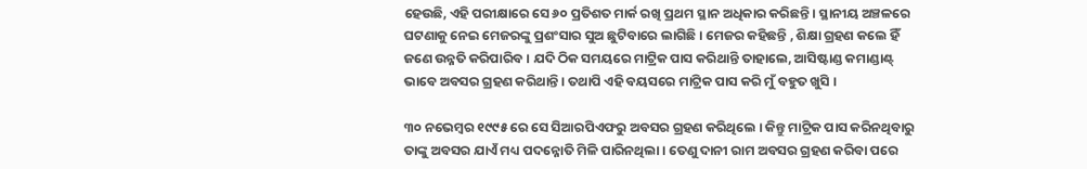ହେଉଛି, ଏହି ପରୀକ୍ଷାରେ ସେ ୬୦ ପ୍ରତିଶତ ମାର୍କ ରଖି ପ୍ରଥମ ସ୍ଥାନ ଅଧିକାର କରିଛନ୍ତି । ସ୍ଥାନୀୟ ଅଞ୍ଚଳରେ ଘଟଣାକୁ ନେଇ ମେଜରଙ୍କୁ ପ୍ରଶଂସାର ସୁଅ ଛୁଟିବାରେ ଲାଗିଛି । ମେଜର କହିଛନ୍ତି , ଶିକ୍ଷା ଗ୍ରହଣ କଲେ ହିଁ ଜଣେ ଉନ୍ନତି କରିପାରିବ । ଯଦି ଠିକ ସମୟରେ ମାଟ୍ରିକ ପାସ କରିଥାନ୍ତି ତାହାଲେ, ଆସିଷ୍ଟାଣ୍ଡ କମାଣ୍ଡାଣ୍ଟ୍ ଭାବେ ଅବସର ଗ୍ରହଣ କରିଥାନ୍ତି । ତଥାପି ଏହି ବୟସରେ ମାଟ୍ରିକ ପାସ କରି ମୁଁ ବହୁତ ଖୁସି ।

୩୦ ନଭେମ୍ବର ୧୯୯୫ ରେ ସେ ସିଆରପିଏଫରୁ ଅବସର ଗ୍ରହଣ କରିଥିଲେ । କିନ୍ତୁ ମାଟ୍ରିକ ପାସ କରିନଥିବାରୁ ତାଙ୍କୁ ଅବସର ଯାଏଁ ମଧ୍ୟ ପଦନ୍ନୋତି ମିଳି ପାରିନଥିଲା । ତେଣୁ ଦାନୀ ରାମ ଅବସର ଗ୍ରହଣ କରିବା ପରେ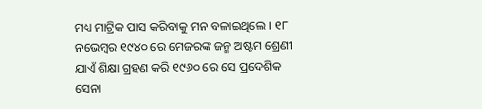ମଧ୍ୟ ମାଟ୍ରିକ ପାସ କରିବାକୁ ମନ ବଳାଇଥିଲେ । ୧୮ ନଭେମ୍ବର ୧୯୪୦ ରେ ମେଜରଙ୍କ ଜନ୍ମ ଅଷ୍ଟମ ଶ୍ରେଣୀ ଯାଏଁ ଶିକ୍ଷା ଗ୍ରହଣ କରି ୧୯୬୦ ରେ ସେ ପ୍ରଦେଶିକ ସେନା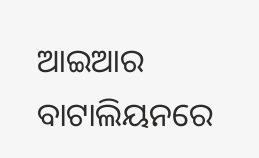ଆଇଆର ବାଟାଲିୟନରେ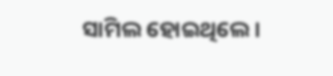ସାମିଲ ହୋଇଥିଲେ ।